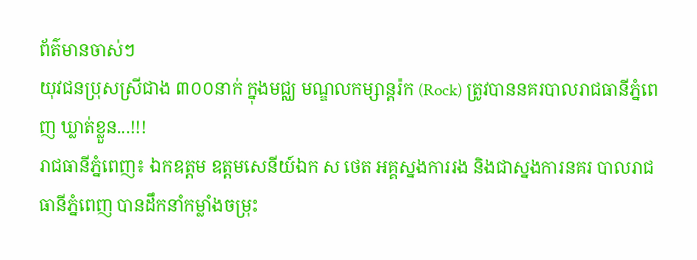ព័ត៌មានចាស់ៗ
យុវជនប្រុសស្រីជាង ៣០០នាក់ ក្នុងមជ្ឈ មណ្ឌលកម្សាន្តរ៉ក (Rock) ត្រូវបាននគរបាលរាជធានីភ្នំពេញ ឃ្លាត់ខ្លួន...!!!
រាជធានីភ្នំពេញ៖ ឯកឧត្តម ឧត្តមសេនីយ៍ឯក ស ថេត អគ្គស្នងការរង និងជាស្នងការនគរ បាលរាជធានីភ្នំពេញ បានដឹកនាំកម្លាំងចម្រុះ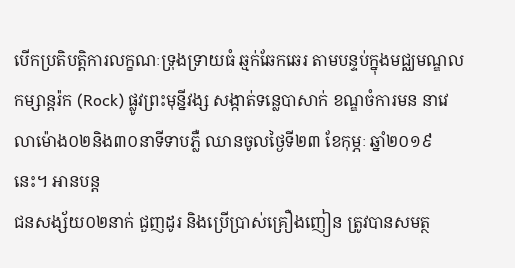បេីកប្រតិបត្តិការលក្ខណៈទ្រុងទ្រាយធំ ឆ្មក់ឆែកឆេរ តាមបន្ទប់ក្នុងមជ្ឈមណ្ឌលកម្សាន្តរ៉ក (Rock) ផ្លូវព្រះមុន្នីវង្ស សង្កាត់ទន្លេបាសាក់ ខណ្ឌចំការមន នាវេលាម៉ោង០២និង៣០នាទីទាបភ្លឺ ឈានចូលថ្ងៃទី២៣ ខែកុម្ភៈ ឆ្នាំ២០១៩ នេះ។ អានបន្ត
ជនសង្ស័យ០២នាក់ ជួញដូរ និងប្រើប្រាស់គ្រឿងញៀន ត្រូវបានសមត្ថ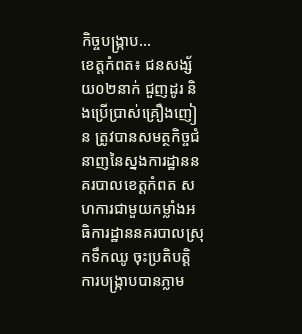កិច្ចបង្ក្រាប...
ខេត្តកំពត៖ ជនសង្ស័យ០២នាក់ ជួញដូរ និងប្រើប្រាស់គ្រឿងញៀន ត្រូវបានសមត្ថកិច្ចជំនាញនៃស្នងការដ្ឋាននគរបាលខេត្តកំពត សហការជាមួយកម្លាំងអធិការដ្ឋាននគរបាលស្រុកទឹកឈូ ចុះប្រតិបតិ្តការបង្ក្រាបបានភ្លាម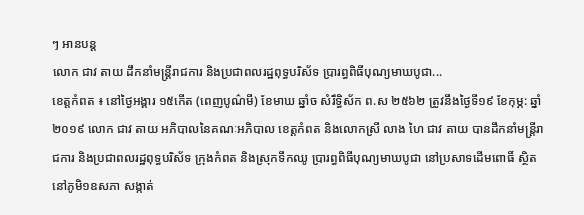ៗ អានបន្ត
លោក ជាវ តាយ ដឹកនាំមន្ត្រីរាជការ និងប្រជាពលរដ្ឋពុទ្ធបរិស័ទ ប្រារព្ធពិធីបុណ្យមាឃបូជា...
ខេត្តកំពត ៖ នៅថ្ងៃអង្គារ ១៥កើត (ពេញបូណ៌មី) ខែមាឃ ឆ្នាំច សំរឹទ្ធិស័ក ព.ស ២៥៦២ ត្រូវនឹងថ្ងៃទី១៩ ខែកុម្ភ: ឆ្នាំ២០១៩ លោក ជាវ តាយ អភិបាលនៃគណៈអភិបាល ខេត្តកំពត និងលោកស្រី លាង ហៃ ជាវ តាយ បានដឹកនាំមន្ត្រីរាជការ និងប្រជាពលរដ្ឋពុទ្ធបរិស័ទ ក្រុងកំពត និងស្រុកទឹកឈូ ប្រារព្ធពិធីបុណ្យមាឃបូជា នៅប្រសាទដើមពោធិ៍ ស្ថិតនៅភូមិ១ឧសភា សង្កាត់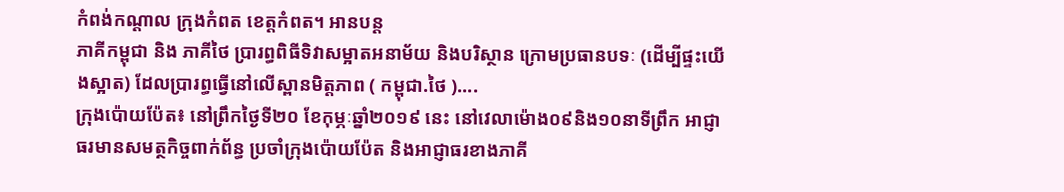កំពង់កណ្តាល ក្រុងកំពត ខេត្តកំពត។ អានបន្ត
ភាគីកម្ពុជា និង ភាគីថៃ ប្រារព្ធពិធីទិវាសម្អាតអនាម័យ និងបរិស្ថាន ក្រោមប្រធានបទៈ (ដើម្បីផ្ទះយើងស្អាត) ដែលប្រារព្ធធ្វើនៅលើស្ពានមិត្តភាព ( កម្ពុជា.ថៃ )....
ក្រុងប៉ោយប៉ែត៖ នៅព្រឹកថ្ងៃទី២០ ខែកុម្ភៈឆ្នាំ២០១៩ នេះ នៅវេលាម៉ោង០៩និង១០នាទីព្រឹក អាជ្ញាធរមានសមត្ថកិច្ចពាក់ព័ន្ធ ប្រចាំក្រុងប៉ោយប៉ែត និងអាជ្ញាធរខាងភាគី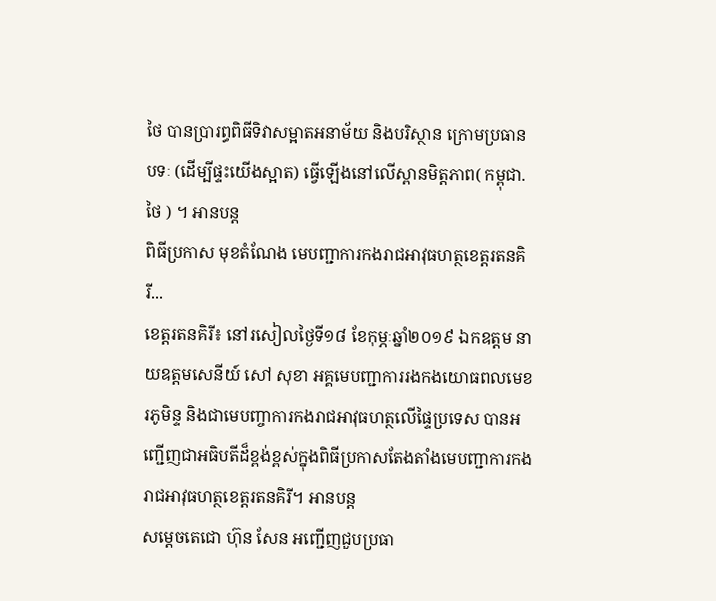ថៃ បានប្រារព្ធពិធីទិវាសម្អាតអនាម័យ និងបរិស្ថាន ក្រោមប្រធាន បទៈ (ដើម្បីផ្ទះយើងស្អាត) ធ្វើឡើងនៅលើស្ពានមិត្តភាព( កម្ពុជា.ថៃ ) ។ អានបន្ត
ពិធីប្រកាស មុខតំណែង មេបញ្ជាការកងរាជអាវុធហត្ថខេត្តរតនគិរី...
ខេត្តរតនគិរី៖ នៅរសៀលថ្ងៃទី១៨ ខែកុម្ភៈឆ្នាំ២០១៩ ឯកឧត្តម នាយឧត្តមសេនីយ៍ សៅ សុខា អគ្គមេបញ្ជាការរងកងយោធពលមេខរភូមិន្ទ និងជាមេបញ្ចាការកងរាជអាវុធហត្ថលើផ្ទៃប្រទេស បានអញ្ជើញជាអធិបតីដ៏ខ្ពង់ខ្ពស់ក្នុងពិធីប្រកាសតែងតាំងមេបញ្ជាការកងរាជអាវុធហត្ថខេត្តរតនគិរី។ អានបន្ត
សម្តេចតេជោ ហ៊ុន សែន អញ្ជើញជួបប្រធា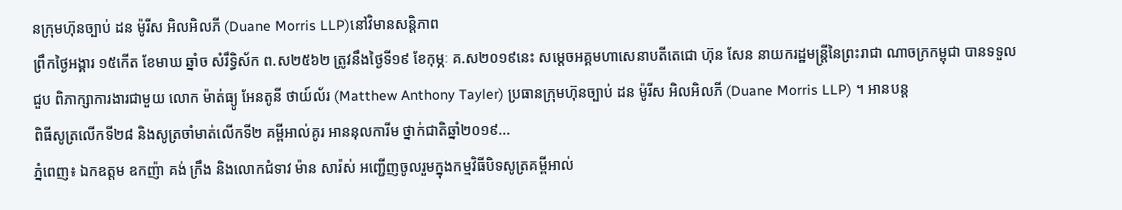នក្រុមហ៊ុនច្បាប់ ដន ម៉ូរីស អិលអិលភី (Duane Morris LLP)នៅវិមានសន្តិភាព
ព្រឹកថ្ងៃអង្គារ ១៥កើត ខែមាឃ ឆ្នាំច សំរឹទ្ធិស័ក ព.ស២៥៦២ ត្រូវនឹងថ្ងៃទី១៩ ខែកុម្ភៈ គ.ស២០១៩នេះ សម្តេចអគ្គមហាសេនាបតីតេជោ ហ៊ុន សែន នាយករដ្ឋមន្ត្រីនៃព្រះរាជា ណាចក្រកម្ពុជា បានទទួលជួប ពិភាក្សាការងារជាមួយ លោក ម៉ាត់ធ្យូ អែនតូនី ថាយ៍ល័រ (Matthew Anthony Tayler) ប្រធានក្រុមហ៊ុនច្បាប់ ដន ម៉ូរីស អិលអិលភី (Duane Morris LLP) ។ អានបន្ត
ពិធីសូត្រលើកទី២៨ និងសូត្រចាំមាត់លើកទី២ គម្ពីអាល់គូរ អាននុលការីម ថ្នាក់ជាតិឆ្នាំ២០១៩...
ភ្នំពេញ៖ ឯកឧត្តម ឧកញ៉ា គង់ ក្រឹង និងលោកជំទាវ ម៉ាន សារ៉ស់ អញ្ជើញចូលរួមក្នុងកម្មវិធីបិទសូត្រគម្ពីអាល់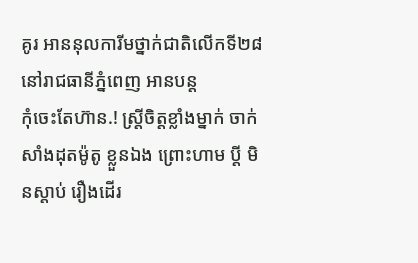គូរ អាននុលការីមថ្នាក់ជាតិលើកទី២៨ នៅរាជធានីភ្នំពេញ អានបន្ត
កុំចេះតែហ៊ាន.! ស្ត្រីចិត្តខ្លាំងម្នាក់ ចាក់សាំងដុតម៉ូតូ ខ្លួនឯង ព្រោះហាម ប្តី មិនស្តាប់ រឿងដើរ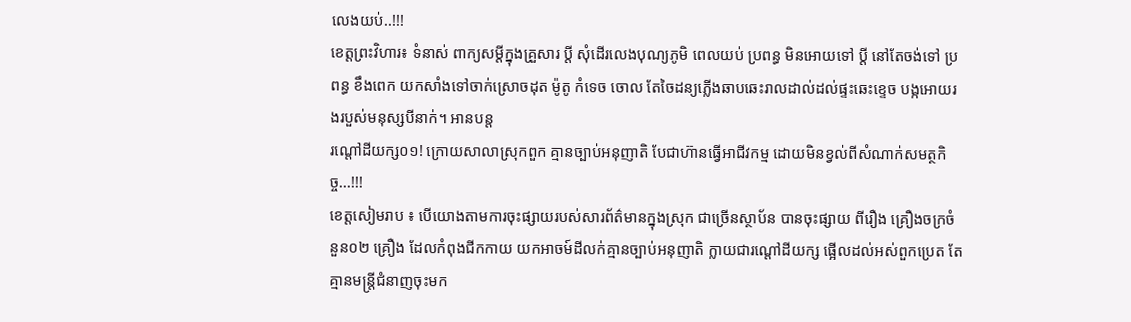លេងយប់..!!!
ខេត្តព្រះវិហារ៖ ទំនាស់ ពាក្យសម្តីក្នុងគ្រួសារ ប្តី សុំដើរលេងបុណ្យភូមិ ពេលយប់ ប្រពន្ធ មិនអោយទៅ ប្តី នៅតែចង់ទៅ ប្រពន្ធ ខឹងពេក យកសាំងទៅចាក់ស្រោចដុត ម៉ូតូ កំទេច ចោល តែចៃដន្យភ្លើងឆាបឆេះរាលដាល់ដល់ផ្ទះឆេះខ្ទេច បង្កអោយរងរបួស់មនុស្សបីនាក់។ អានបន្ត
រណ្តៅដីយក្ស០១! ក្រោយសាលាស្រុកពួក គ្មានច្បាប់អនុញាតិ បែជាហ៊ានធ្វើអាជីវកម្ម ដោយមិនខ្វល់ពីសំណាក់សមត្ថកិច្ច...!!!
ខេត្តសៀមរាប ៖ បើយោងតាមការចុះផ្សាយរបស់សារព័ត៌មានក្នុងស្រុក ជាច្រើនស្ថាប័ន បានចុះផ្សាយ ពីរឿង គ្រឿងចក្រចំនួន០២ គ្រឿង ដែលកំពុងជីកកាយ យកអាចម៍ដីលក់គ្មានច្បាប់អនុញាតិ ក្លាយជារណ្តៅដីយក្ស ផ្អើលដល់អស់ពួកប្រេត តែគ្មានមន្រ្តីជំនាញចុះមក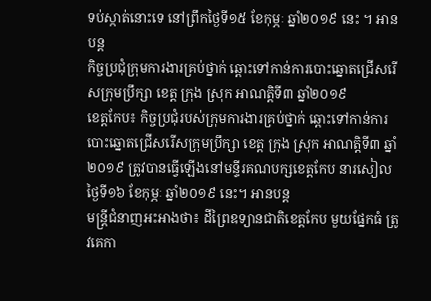ទប់ស្កាត់នោះទេ នៅព្រឹកថ្ងៃទី១៥ ខែកុម្ភៈ ឆ្នាំ២០១៩ នេះ ។ អានបន្ត
កិច្ចប្រជុំក្រុមការងារគ្រប់ថ្នាក់ ឆ្ពោះទៅកាន់ការបោះឆ្នោតជ្រើសរើសក្រុមប្រឹក្សា ខេត្ត ក្រុង ស្រុក អាណតិ្តទី៣ ឆ្នាំ២០១៩
ខេត្តកែប៖ កិច្ចប្រជុំរបស់ក្រុមការងារគ្រប់ថ្នាក់ ឆ្ពោះទៅកាន់ការបោះឆ្នោតជ្រើសរើសក្រុមប្រឹក្សា ខេត្ត ក្រុង ស្រុក អាណតិ្តទី៣ ឆ្នាំ២០១៩ ត្រូវបានធ្វើឡើងនៅមន្ទីរគណបក្សខេត្តកែប នារសៀលថ្ងៃទី១៦ ខែកុម្ភៈ ឆ្នាំ២០១៩ នេះ។ អានបន្ត
មន្ត្រីជំនាញអះអាងថា៖ ដីព្រៃឧទ្យានជាតិខេត្តកែប មួយផ្នែកធំ ត្រូវគេកា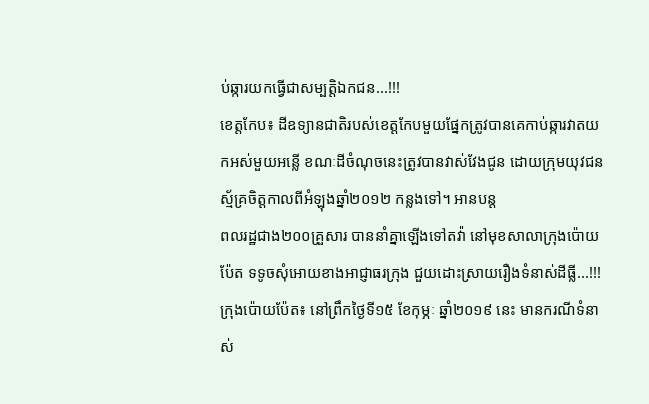ប់ឆ្ការយកធ្វើជាសម្បតិ្តឯកជន...!!!
ខេត្តកែប៖ ដីឧទ្យានជាតិរបស់ខេត្តកែបមួយផ្នែកត្រូវបានគេកាប់ឆ្ការវាតយកអស់មួយអន្លើ ខណៈដីចំណុចនេះត្រូវបានវាស់វែងជូន ដោយក្រុមយុវជនស្ម័គ្រចិត្តកាលពីអំឡុងឆ្នាំ២០១២ កន្លងទៅ។ អានបន្ត
ពលរដ្ឋជាង២០០គ្រួសារ បាននាំគ្នាឡើងទៅតវ៉ា នៅមុខសាលាក្រុងប៉ោយប៉ែត ទទូចសុំអោយខាងអាជ្ញាធរក្រុង ជួយដោះស្រាយរឿងទំនាស់ដីធ្លី...!!!
ក្រុងប៉ោយប៉ែត៖ នៅព្រឹកថ្ងៃទី១៥ ខែកុម្ភៈ ឆ្នាំ២០១៩ នេះ មានករណីទំនាស់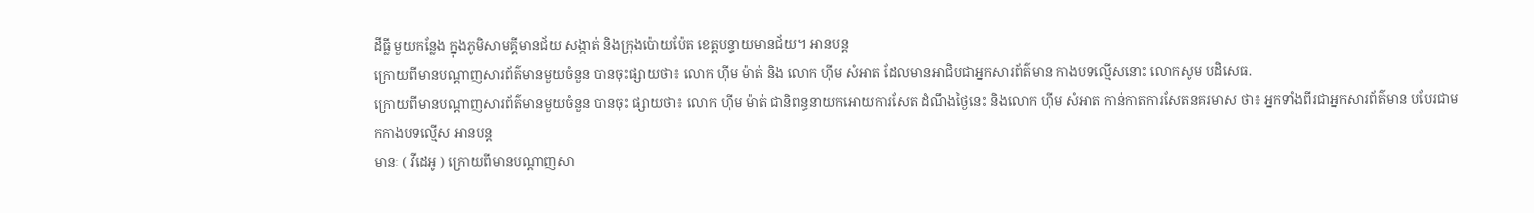ដីធ្លី មួយកន្លែង ក្នុងភូមិសាមគ្គីមានជ័យ សង្កាត់ និងក្រុងប៉ោយប៉ែត ខេត្តបន្ទាយមានជ័យ។ អានបន្ត
ក្រោយពីមានបណ្តាញសារព័ត៌មានមួយចំនួន បានចុះផ្សាយថា៖ លោក ហុីម ម៉ាត់ និង លោក ហុីម សំអាត ដែលមានអាជិបជាអ្នកសារព័ត៌មាន កាងបទល្មើសនោះ លោកសូម បដិសេធ.
ក្រោយពីមានបណ្តាញសារព័ត៌មានមួយចំនួន បានចុះ ផ្សាយថា៖ លោក ហុីម ម៉ាត់ ជានិពន្ធនាយកអោយការសែត ដំណឹងថ្ងៃនេះ និងលោក ហុីម សំអាត កាន់កាតការសែតនគរមាស ថា៖ អ្នកទាំងពីរជាអ្នកសារព័ត៌មាន បបែរជាមកកាងបទល្មើស អានបន្ត
មានៈ ( វីដេអូ ) ក្រោយពីមានបណ្តាញសា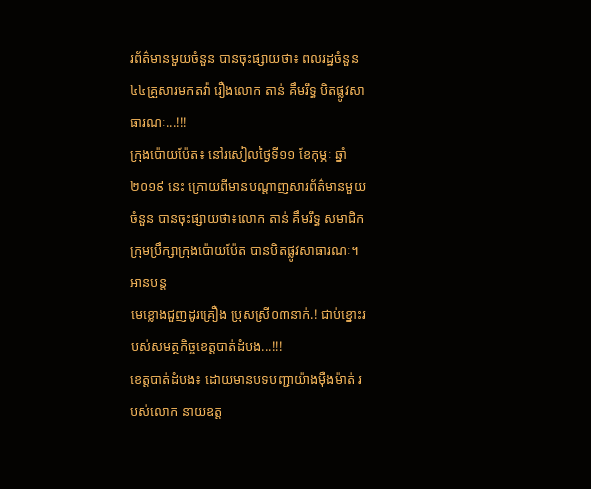រព័ត៌មានមួយចំនួន បានចុះផ្សាយថា៖ ពលរដ្ឋចំនួន៤៤គ្រួសារមកតវ៉ា រឿងលោក តាន់ គឹមរឹទ្ធ បិតផ្លូវសាធារណៈ...!!!
ក្រុងប៉ោយប៉ែត៖ នៅរសៀលថ្ងៃទី១១ ខែកុម្ភៈ ឆ្នាំ២០១៩ នេះ ក្រោយពីមានបណ្តាញសារព័ត៌មានមួយចំនួន បានចុះផ្សាយថា៖លោក តាន់ គឹមរឹទ្ធ សមាជិកក្រុមប្រឹក្សាក្រុងប៉ោយប៉ែត បានបិតផ្លូវសាធារណៈ។ អានបន្ត
មេខ្លោងជួញដូរគ្រឿង ប្រុសស្រី០៣នាក់.! ជាប់ខ្នោះរបស់សមត្ថកិច្ចខេត្តបាត់ដំបង...!!!
ខេត្តបាត់ដំបង៖ ដោយមានបទបញ្ជាយ៉ាងម៉ឺងម៉ាត់ របស់លោក នាយឧត្ត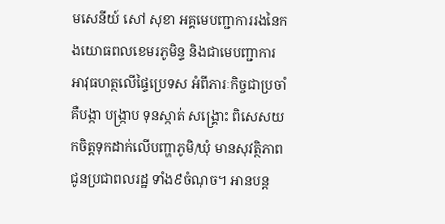មសេនីយ៍ សៅ សុខា អគ្គមេបញ្ជាការរងនៃកងយោធពលខេមរភូមិន្ទ និងជាមេបញ្ជាការអាវុធហត្ថលើផ្ទៃប្រេទស អំពីភារៈកិច្ចជាប្រចាំ គឺបង្កា បង្រ្កាប ទុនស្កាត់ សង្រ្គោះ ពិសេសយកចិត្តទុកដាក់លើបញ្ហាភូមិ/ឃុំ មានសុវត្ថិភាព ជូនប្រជាពលរដ្ឋ ទាំង៩ចំណុច។ អានបន្ត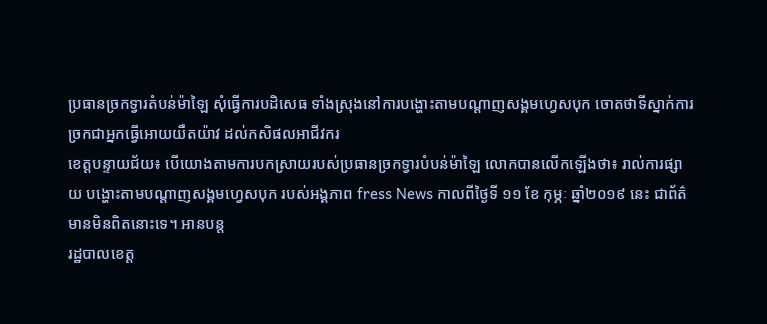ប្រធានច្រកទ្វារតំបន់ម៉ាឡៃ សុំធ្វើការបដិសេធ ទាំងស្រុងនៅការបង្ហោះតាមបណ្ដាញសង្គមហ្វេសបុក ចោតថាទីស្នាក់ការច្រកជាអ្នកធ្វើអោយយឺតយ៉ាវ ដល់កសិផលអាជីវករ
ខេត្តបន្ទាយជ័យ៖ បើយោងតាមការបកស្រាយរបស់ប្រធានច្រកទ្វារបំបន់ម៉ាឡៃ លោកបានលើកឡើងថា៖ រាល់ការផ្សាយ បង្ហោះតាមបណ្ដាញសង្គមហ្វេសបុក របស់អង្គភាព fress News កាលពីថ្ងៃទី ១១ ខែ កុម្ភៈ ឆ្នាំ២០១៩ នេះ ជាព័ត៌មានមិនពិតនោះទេ។ អានបន្ត
រដ្ឋបាលខេត្ត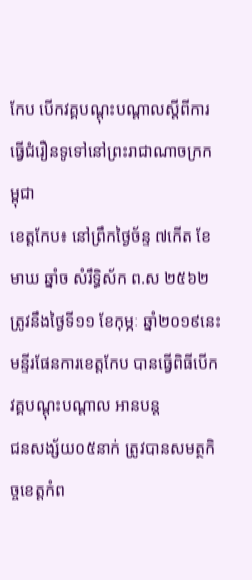កែប បើកវគ្គបណ្តុះបណ្តាលស្តីពីការធ្វើជំរឿនទូទៅនៅព្រះរាជាណាចក្រកម្ពុជា
ខេត្តកែប៖ នៅព្រឹកថ្ងៃច័ន្ទ ៧កើត ខែមាឃ ឆ្នាំច សំរឹទ្ធិស័ក ព.ស ២៥៦២ ត្រូវនឹងថ្ងៃទី១១ ខែកុម្ភៈ ឆ្នាំ២០១៩នេះ មន្ទីរផែនការខេត្តកែប បានធ្វើពិធីបើកវគ្គបណ្តុះបណ្តាល អានបន្ត
ជនសង្ស័យ០៥នាក់ ត្រូវបានសមត្ថកិច្ចខេត្តកំព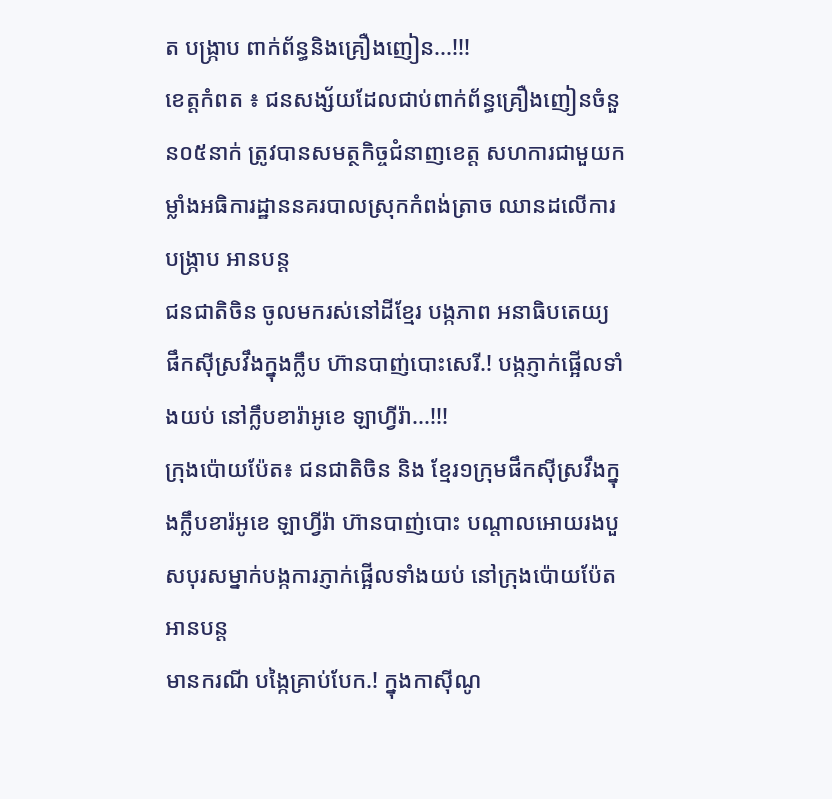ត បង្ក្រាប ពាក់ព័ន្ធនិងគ្រឿងញៀន...!!!
ខេត្តកំពត ៖ ជនសង្ស័យដែលជាប់ពាក់ព័ន្ធគ្រឿងញៀនចំនួន០៥នាក់ ត្រូវបានសមត្ថកិច្ចជំនាញខេត្ត សហការជាមួយកម្លាំងអធិការដ្ឋាននគរបាលស្រុកកំពង់ត្រាច ឈានដលើការបង្ក្រាប អានបន្ត
ជនជាតិចិន ចូលមករស់នៅដីខ្មែរ បង្កភាព អនាធិបតេយ្យ ផឹកស៊ីស្រវឹងក្នុងក្លឹប ហ៊ានបាញ់បោះសេរី.! បង្កភ្ញាក់ផ្អើលទាំងយប់ នៅក្លឹបខារ៉ាអូខេ ឡាហ្វីរ៉ា...!!!
ក្រុងប៉ោយប៉ែត៖ ជនជាតិចិន និង ខ្មែរ១ក្រុមផឹកស៊ីស្រវឹងក្នុងក្លឹបខារ៉អូខេ ឡាហ្វីរ៉ា ហ៊ានបាញ់បោះ បណ្តាលអោយរងបួសបុរសម្នាក់បង្កការភ្ញាក់ផ្អើលទាំងយប់ នៅក្រុងប៉ោយប៉ែត អានបន្ត
មានករណី បង្កៃគ្រាប់បែក.! ក្នុងកាស៊ីណូ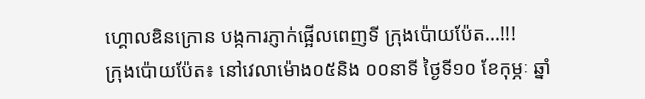ហ្គោលឌិនក្រោន បង្កការភ្ញាក់ផ្អើលពេញទី ក្រុងប៉ោយប៉ែត...!!!
ក្រុងប៉ោយប៉ែត៖ នៅវេលាម៉ោង០៥និង ០០នាទី ថ្ងៃទី១០ ខែកុម្ភៈ ឆ្នាំ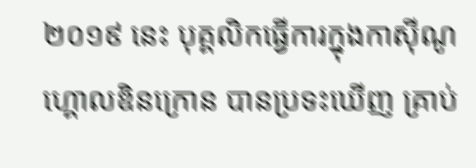២០១៩ នេះ បុគ្គលិកធ្វើការក្នុងកាស៊ីណូ ហ្គោលឌិនក្រោន បានប្រទះឃើញ គ្រាប់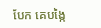បែក គេបង្កៃ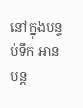នៅក្នុងបន្ទប់ទឹក អានបន្ត